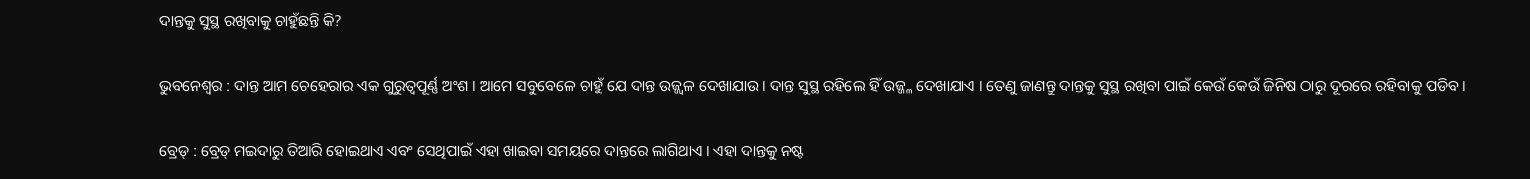ଦାନ୍ତକୁ ସୁସ୍ଥ ରଖିବାକୁ ଚାହୁଁଛନ୍ତି କି?

ଭୁବନେଶ୍ୱର : ଦାନ୍ତ ଆମ ଚେହେରାର ଏକ ଗୁରୁତ୍ୱପୂର୍ଣ୍ଣ ଅଂଶ । ଆମେ ସବୁବେଳେ ଚାହୁଁ ଯେ ଦାନ୍ତ ଉଜ୍ଜ୍ୱଳ ଦେଖାଯାଉ । ଦାନ୍ତ ସୁସ୍ଥ ରହିଲେ ହିଁ ଉଜ୍ଜ୍ଳ ଦେଖାଯାଏ । ତେଣୁ ଜାଣନ୍ତୁ ଦାନ୍ତକୁ ସୁସ୍ଥ ରଖିବା ପାଇଁ କେଉଁ କେଉଁ ଜିନିଷ ଠାରୁ ଦୂରରେ ରହିବାକୁ ପଡିବ ।

ବ୍ରେଡ୍ : ବ୍ରେଡ୍ ମଇଦାରୁ ତିଆରି ହୋଇଥାଏ ଏବଂ ସେଥିପାଇଁ ଏହା ଖାଇବା ସମୟରେ ଦାନ୍ତରେ ଲାଗିଥାଏ । ଏହା ଦାନ୍ତକୁ ନଷ୍ଟ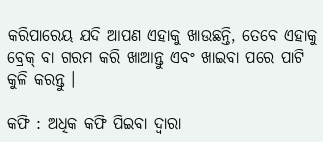କରିପାରେୟ ଯଦି ଆପଣ ଏହାକୁ ଖାଉଛନ୍ତି, ତେବେ ଏହାକୁ ବ୍ରେକ୍ ବା ଗରମ କରି ଖାଆନ୍ତୁ ଏବଂ ଖାଇବା ପରେ ପାଟି କୁଳି କରନ୍ତୁ ।

କଫି : ଅଧିକ କଫି ପିଇବା ଦ୍ୱାରା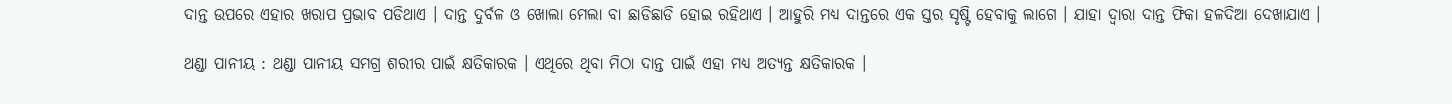ଦାନ୍ତ ଉପରେ ଏହାର ଖରାପ ପ୍ରଭାବ ପଡିଥାଏ । ଦାନ୍ତ ଦୁର୍ବଳ ଓ ଖୋଲା ମେଲା ବା ଛାଡିଛାଡି ହୋଇ ରହିଥାଏ । ଆହୁରି ମଧ୍ୟ ଦାନ୍ତରେ ଏକ ସ୍ତର ସୃଷ୍ଟି ହେବାକୁ ଲାଗେ । ଯାହା ଦ୍ୱାରା ଦାନ୍ତ ଫିକା ହଳଦିଆ ଦେଖାଯାଏ ।

ଥଣ୍ଡା ପାନୀୟ : ଥଣ୍ଡା ପାନୀୟ ସମଗ୍ର ଶରୀର ପାଇଁ କ୍ଷତିକାରକ । ଏଥିରେ ଥିବା ମିଠା ଦାନ୍ତ ପାଇଁ ଏହା ମଧ୍ୟ ଅତ୍ୟନ୍ତ କ୍ଷତିକାରକ ।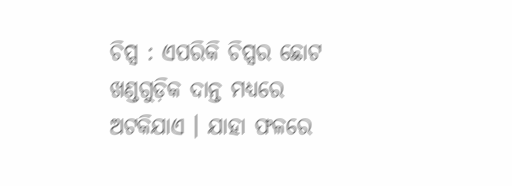ଚିପ୍ସ : ଏପରିକି ଚିପ୍ସର ଛୋଟ ଖଣ୍ଡଗୁଡ଼ିକ ଦାନ୍ତ ମଧ୍ୟରେ ଅଟକିଯାଏ । ଯାହା ଫଳରେ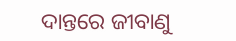ଦାନ୍ତରେ ଜୀବାଣୁ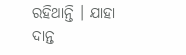ରହିଥାନ୍ତି । ଯାହା ଦାନ୍ତ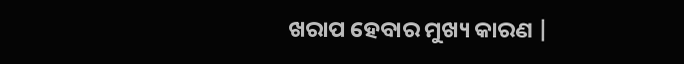ଖରାପ ହେବାର ମୁଖ୍ୟ କାରଣ |